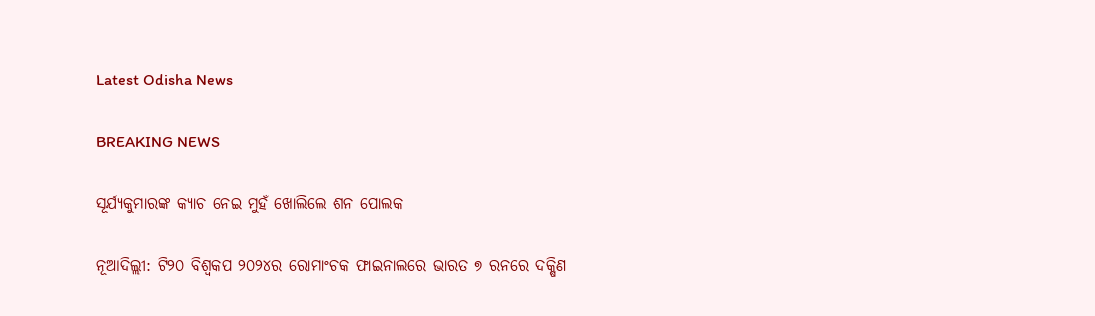Latest Odisha News

BREAKING NEWS

ସୂର୍ଯ୍ୟକୁମାରଙ୍କ କ୍ୟାଚ ନେଇ ମୁହଁ ଖୋଲିଲେ ଶନ ପୋଲକ

ନୂଆଦିଲ୍ଲୀ: ଟି୨୦ ବିଶ୍ୱକପ ୨୦୨୪ର ରୋମାଂଚକ ଫାଇନାଲରେ ଭାରତ ୭ ରନରେ ଦକ୍ଷିଣ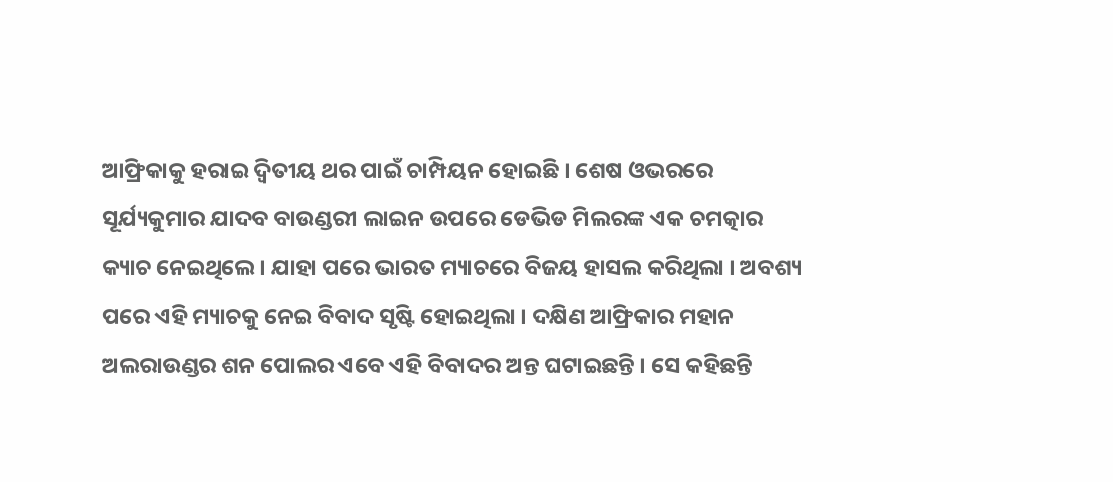ଆଫ୍ରିକାକୁ ହରାଇ ଦ୍ୱିତୀୟ ଥର ପାଇଁ ଚାମ୍ପିୟନ ହୋଇଛି । ଶେଷ ଓଭରରେ ସୂର୍ଯ୍ୟକୁମାର ଯାଦବ ବାଉଣ୍ଡରୀ ଲାଇନ ଉପରେ ଡେଭିଡ ମିଲରଙ୍କ ଏକ ଚମତ୍କାର କ୍ୟାଚ ନେଇଥିଲେ । ଯାହା ପରେ ଭାରତ ମ୍ୟାଚରେ ବିଜୟ ହାସଲ କରିଥିଲା । ଅବଶ୍ୟ ପରେ ଏହି ମ୍ୟାଚକୁ ନେଇ ବିବାଦ ସୃଷ୍ଟି ହୋଇଥିଲା । ଦକ୍ଷିଣ ଆଫ୍ରିକାର ମହାନ ଅଲରାଉଣ୍ଡର ଶନ ପୋଲର ଏବେ ଏହି ବିବାଦର ଅନ୍ତ ଘଟାଇଛନ୍ତି । ସେ କହିଛନ୍ତି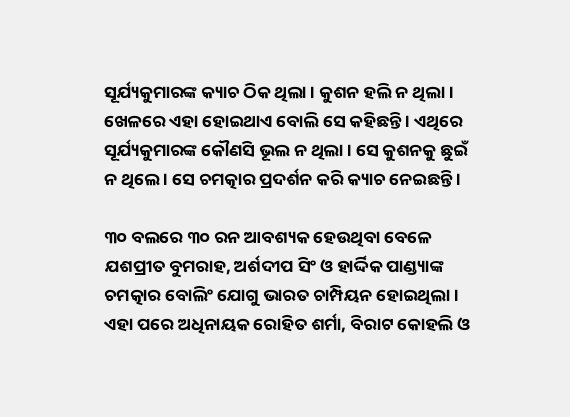ସୂର୍ଯ୍ୟକୁମାରଙ୍କ କ୍ୟାଚ ଠିକ ଥିଲା । କୁଶନ ହଲି ନ ଥିଲା । ଖେଳରେ ଏହା ହୋଇଥାଏ ବୋଲି ସେ କହିଛନ୍ତି । ଏଥିରେ ସୂର୍ଯ୍ୟକୁମାରଙ୍କ କୌଣସି ଭୂଲ ନ ଥିଲା । ସେ କୁଶନକୁ ଛୁଇଁ ନ ଥିଲେ । ସେ ଚମତ୍କାର ପ୍ରଦର୍ଶନ କରି କ୍ୟାଚ ନେଇଛନ୍ତି ।

୩୦ ବଲରେ ୩୦ ରନ ଆବଶ୍ୟକ ହେଉଥିବା ବେଳେ ଯଶପ୍ରୀତ ବୁମରାହ, ଅର୍ଶଦୀପ ସିଂ ଓ ହାର୍ଦ୍ଦିକ ପାଣ୍ଡ୍ୟାଙ୍କ ଚମତ୍କାର ବୋଲିଂ ଯୋଗୁ ଭାରତ ଚାମ୍ପିୟନ ହୋଇଥିଲା । ଏହା ପରେ ଅଧିନାୟକ ରୋହିତ ଶର୍ମା, ବିରାଟ କୋହଲି ଓ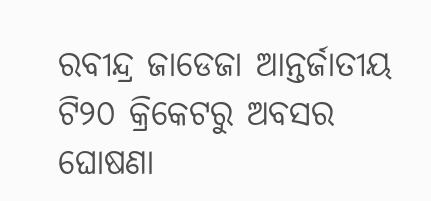ରବୀନ୍ଦ୍ର ଜାଡେଜା ଆନ୍ତର୍ଜାତୀୟ ଟି୨୦ କ୍ରିକେଟରୁ ଅବସର ଘୋଷଣା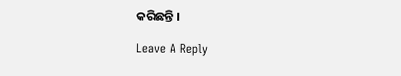କରିଛନ୍ତି ।

Leave A Reply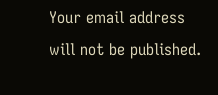Your email address will not be published.